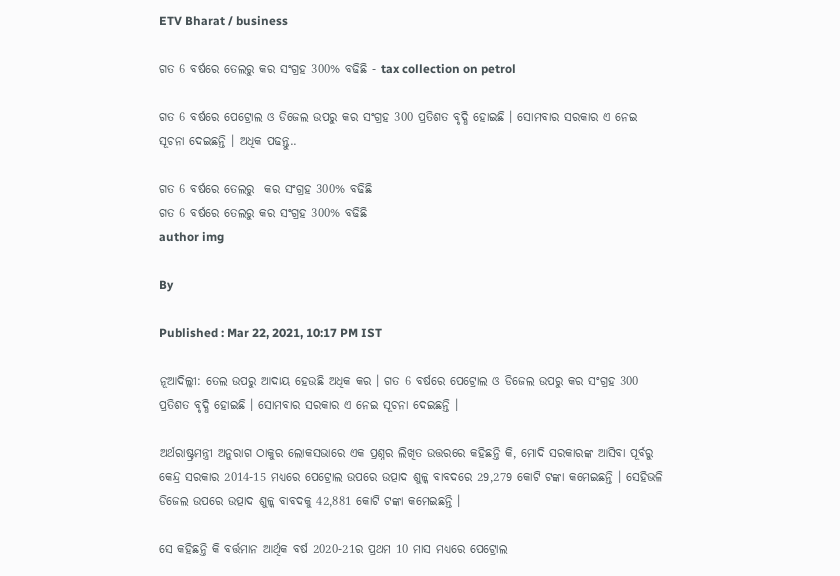ETV Bharat / business

ଗତ 6 ବର୍ଷରେ ତେଲରୁ କର ସଂଗ୍ରହ 300% ବଢିଛି - tax collection on petrol

ଗତ 6 ବର୍ଷରେ ପେଟ୍ରୋଲ ଓ ଡିଜେଲ ଉପରୁ କର ସଂଗ୍ରହ 300 ପ୍ରତିଶତ ବୃଦ୍ଧି ହୋଇଛି । ସୋମବାର ସରକାର ଏ ନେଇ ସୂଚନା ଦେଇଛନ୍ତି । ଅଧିକ ପଢନ୍ତୁ..

ଗତ 6 ବର୍ଷରେ ତେଲରୁ  କର ସଂଗ୍ରହ 300% ବଢିଛି
ଗତ 6 ବର୍ଷରେ ତେଲରୁ କର ସଂଗ୍ରହ 300% ବଢିଛି
author img

By

Published : Mar 22, 2021, 10:17 PM IST

ନୂଆଦିଲ୍ଲୀ: ତେଲ ଉପରୁ ଆଦାୟ ହେଉଛି ଅଧିକ କର । ଗତ 6 ବର୍ଷରେ ପେଟ୍ରୋଲ ଓ ଡିଜେଲ ଉପରୁ କର ସଂଗ୍ରହ 300 ପ୍ରତିଶତ ବୃଦ୍ଧି ହୋଇଛି । ସୋମବାର ସରକାର ଏ ନେଇ ସୂଚନା ଦେଇଛନ୍ତି ।

ଅର୍ଥରାଷ୍ଟ୍ରମନ୍ତ୍ରୀ ଅନୁରାଗ ଠାକୁର ଲୋକସଭାରେ ଏକ ପ୍ରଶ୍ନର ଲିଖିତ ଉତ୍ତରରେ କହିଛନ୍ତି କି, ମୋଦି ସରକାରଙ୍କ ଆସିବା ପୂର୍ବରୁ କେନ୍ଦ୍ର ସରକାର 2014-15 ମଧ୍ୟରେ ପେଟ୍ରୋଲ ଉପରେ ଉତ୍ପାଦ ଶୁଳ୍କ ବାବଦରେ 29,279 କୋଟି ଟଙ୍କା କମେଇଛନ୍ତି । ସେହିଭଳି ଡିଜେଲ ଉପରେ ଉତ୍ପାଦ ଶୁଳ୍କ ବାବଦକୁ 42,881 କୋଟି ଟଙ୍କା କମେଇଛନ୍ତି ।

ସେ କହିଛନ୍ତି କି ବର୍ତ୍ତମାନ ଆର୍ଥିକ ବର୍ଷ 2020-21ର ପ୍ରଥମ 10 ମାସ ମଧ୍ୟରେ ପେଟ୍ରୋଲ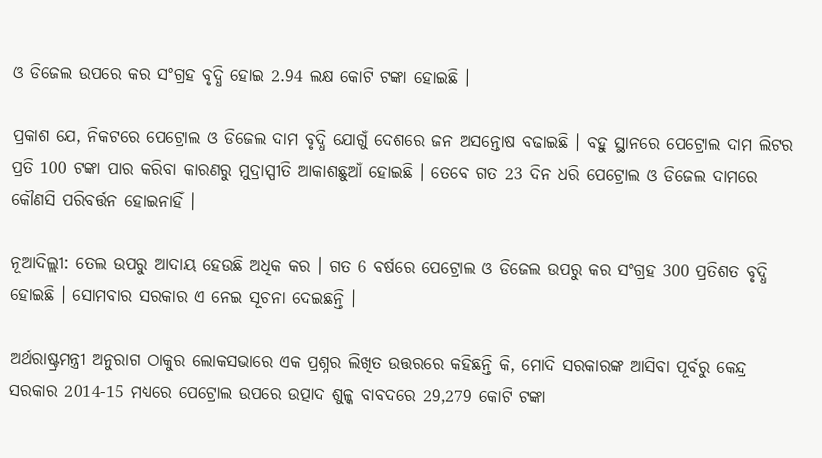ଓ ଡିଜେଲ ଉପରେ କର ସଂଗ୍ରହ ବୃଦ୍ଧି ହୋଇ 2.94 ଲକ୍ଷ କୋଟି ଟଙ୍କା ହୋଇଛି ।

ପ୍ରକାଶ ଯେ, ନିକଟରେ ପେଟ୍ରୋଲ ଓ ଡିଜେଲ ଦାମ ବୃଦ୍ଧି ଯୋଗୁଁ ଦେଶରେ ଜନ ଅସନ୍ତୋଷ ବଢାଇଛି । ବହୁ ସ୍ଥାନରେ ପେଟ୍ରୋଲ ଦାମ ଲିଟର ପ୍ରତି 100 ଟଙ୍କା ପାର କରିବା କାରଣରୁ ମୁଦ୍ରାସ୍ପୀତି ଆକାଶଛୁଆଁ ହୋଇଛି । ତେବେ ଗତ 23 ଦିନ ଧରି ପେଟ୍ରୋଲ ଓ ଡିଜେଲ ଦାମରେ କୌଣସି ପରିବର୍ତ୍ତନ ହୋଇନାହିଁ ।

ନୂଆଦିଲ୍ଲୀ: ତେଲ ଉପରୁ ଆଦାୟ ହେଉଛି ଅଧିକ କର । ଗତ 6 ବର୍ଷରେ ପେଟ୍ରୋଲ ଓ ଡିଜେଲ ଉପରୁ କର ସଂଗ୍ରହ 300 ପ୍ରତିଶତ ବୃଦ୍ଧି ହୋଇଛି । ସୋମବାର ସରକାର ଏ ନେଇ ସୂଚନା ଦେଇଛନ୍ତି ।

ଅର୍ଥରାଷ୍ଟ୍ରମନ୍ତ୍ରୀ ଅନୁରାଗ ଠାକୁର ଲୋକସଭାରେ ଏକ ପ୍ରଶ୍ନର ଲିଖିତ ଉତ୍ତରରେ କହିଛନ୍ତି କି, ମୋଦି ସରକାରଙ୍କ ଆସିବା ପୂର୍ବରୁ କେନ୍ଦ୍ର ସରକାର 2014-15 ମଧ୍ୟରେ ପେଟ୍ରୋଲ ଉପରେ ଉତ୍ପାଦ ଶୁଳ୍କ ବାବଦରେ 29,279 କୋଟି ଟଙ୍କା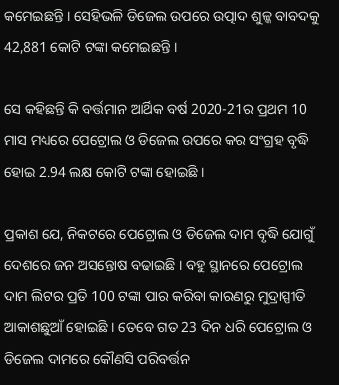କମେଇଛନ୍ତି । ସେହିଭଳି ଡିଜେଲ ଉପରେ ଉତ୍ପାଦ ଶୁଳ୍କ ବାବଦକୁ 42,881 କୋଟି ଟଙ୍କା କମେଇଛନ୍ତି ।

ସେ କହିଛନ୍ତି କି ବର୍ତ୍ତମାନ ଆର୍ଥିକ ବର୍ଷ 2020-21ର ପ୍ରଥମ 10 ମାସ ମଧ୍ୟରେ ପେଟ୍ରୋଲ ଓ ଡିଜେଲ ଉପରେ କର ସଂଗ୍ରହ ବୃଦ୍ଧି ହୋଇ 2.94 ଲକ୍ଷ କୋଟି ଟଙ୍କା ହୋଇଛି ।

ପ୍ରକାଶ ଯେ, ନିକଟରେ ପେଟ୍ରୋଲ ଓ ଡିଜେଲ ଦାମ ବୃଦ୍ଧି ଯୋଗୁଁ ଦେଶରେ ଜନ ଅସନ୍ତୋଷ ବଢାଇଛି । ବହୁ ସ୍ଥାନରେ ପେଟ୍ରୋଲ ଦାମ ଲିଟର ପ୍ରତି 100 ଟଙ୍କା ପାର କରିବା କାରଣରୁ ମୁଦ୍ରାସ୍ପୀତି ଆକାଶଛୁଆଁ ହୋଇଛି । ତେବେ ଗତ 23 ଦିନ ଧରି ପେଟ୍ରୋଲ ଓ ଡିଜେଲ ଦାମରେ କୌଣସି ପରିବର୍ତ୍ତନ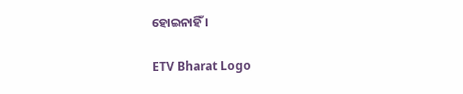ହୋଇନାହିଁ ।

ETV Bharat Logo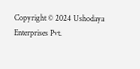Copyright © 2024 Ushodaya Enterprises Pvt.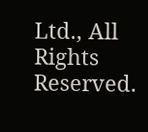Ltd., All Rights Reserved.